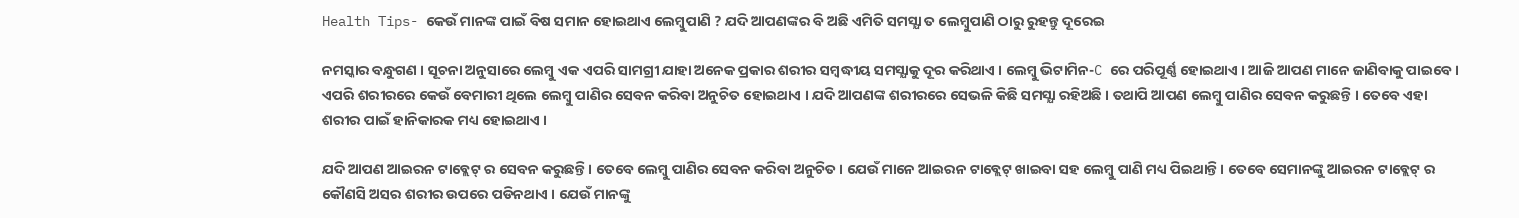Health Tips- କେଉଁ ମାନଙ୍କ ପାଇଁ ବିଷ ସମାନ ହୋଇଥାଏ ଲେମ୍ବୁପାଣି ? ଯଦି ଆପଣଙ୍କର ବି ଅଛି ଏମିତି ସମସ୍ଯା ତ ଲେମ୍ବୁପାଣି ଠାରୁ ରୁହନ୍ତୁ ଦୂରେଇ

ନମସ୍କାର ବନ୍ଧୁଗଣ । ସୂଚନା ଅନୁସାରେ ଲେମ୍ବୁ ଏକ ଏପରି ସାମଗ୍ରୀ ଯାହା ଅନେକ ପ୍ରକାର ଶରୀର ସମ୍ବଦ୍ଧୀୟ ସମସ୍ଯାକୁ ଦୂର କରିଥାଏ । ଲେମ୍ବୁ ଭିଟାମିନ-C ରେ ପରିପୂର୍ଣ୍ଣ ହୋଇଥାଏ । ଆଜି ଆପଣ ମାନେ ଜାଣିବାକୁ ପାଇବେ । ଏପରି ଶରୀରରେ କେଉଁ ବେମାରୀ ଥିଲେ ଲେମ୍ବୁ ପାଣିର ସେବନ କରିବା ଅନୁଚିତ ହୋଇଥାଏ । ଯଦି ଆପଣଙ୍କ ଶରୀରରେ ସେଭଳି କିଛି ସମସ୍ଯା ରହିଅଛି । ତଥାପି ଆପଣ ଲେମ୍ବୁ ପାଣିର ସେବନ କରୁଛନ୍ତି । ତେବେ ଏହା ଶରୀର ପାଇଁ ହାନିକାରକ ମଧ୍ୟ ହୋଇଥାଏ ।

ଯଦି ଆପଣ ଆଇରନ ଟାବ୍ଲେଟ୍ ର ସେବନ କରୁଛନ୍ତି । ତେବେ ଲେମ୍ବୁ ପାଣିର ସେବନ କରିବା ଅନୁଚିତ । ଯେଉଁ ମାନେ ଆଇରନ ଟାବ୍ଲେଟ୍ ଖାଇବା ସହ ଲେମ୍ବୁ ପାଣି ମଧ୍ୟ ପିଇଥାନ୍ତି । ତେବେ ସେମାନଙ୍କୁ ଆଇରନ ଟାବ୍ଲେଟ୍ ର କୌଣସି ଅସର ଶରୀର ଉପରେ ପଡିନଥାଏ । ଯେଉଁ ମାନଙ୍କୁ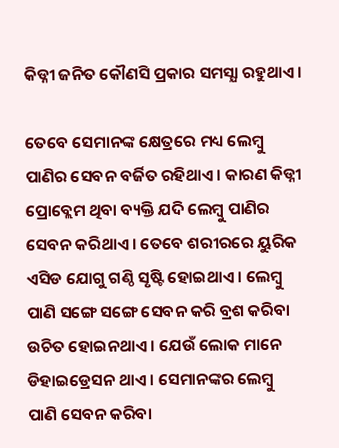କିଡ୍ନୀ ଜନିତ କୌଣସି ପ୍ରକାର ସମସ୍ଯା ରହୁଥାଏ ।

ତେବେ ସେମାନଙ୍କ କ୍ଷେତ୍ରରେ ମଧ୍ୟ ଲେମ୍ବୁ ପାଣିର ସେବନ ବର୍ଜିତ ରହିଥାଏ । କାରଣ କିଡ୍ନୀ ପ୍ରୋବ୍ଲେମ ଥିବା ବ୍ୟକ୍ତି ଯଦି ଲେମ୍ବୁ ପାଣିର ସେବନ କରିଥାଏ । ତେବେ ଶରୀରରେ ୟୁରିକ ଏସିଡ ଯୋଗୁ ଗଣ୍ଠି ସୃଷ୍ଟି ହୋଇଥାଏ । ଲେମ୍ବୁ ପାଣି ସଙ୍ଗେ ସଙ୍ଗେ ସେବନ କରି ବ୍ରଶ କରିବା ଉଚିତ ହୋଇନଥାଏ । ଯେଉଁ ଲୋକ ମାନେ ଡିହାଇଡ୍ରେସନ ଥାଏ । ସେମାନଙ୍କର ଲେମ୍ବୁ ପାଣି ସେବନ କରିବା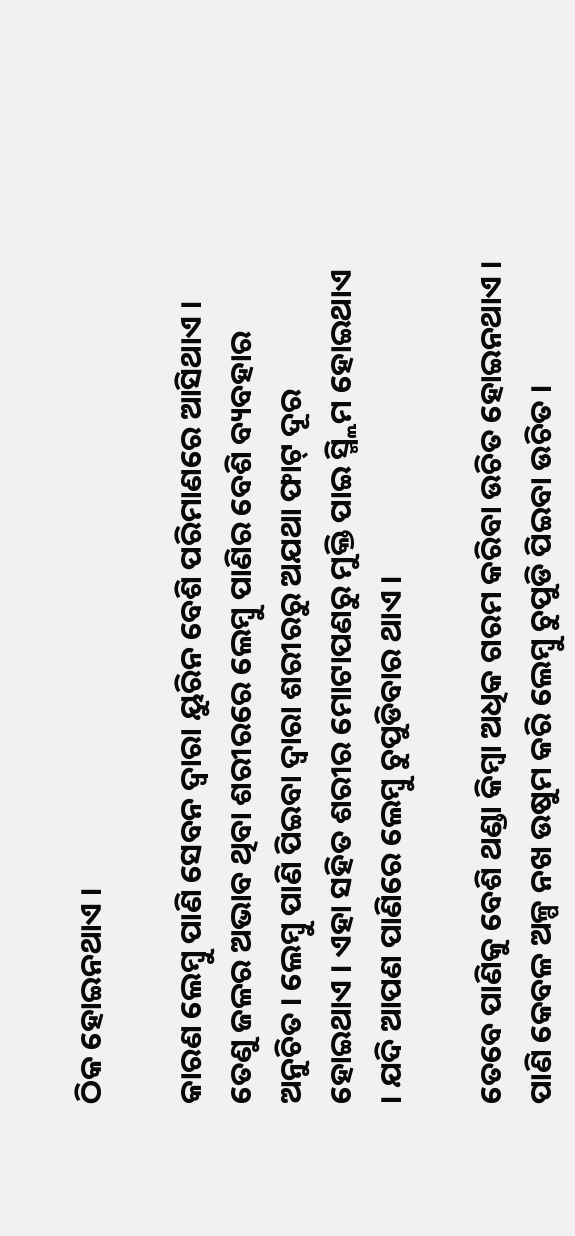ଠିକ ହୋଇନଥାଏ ।

କାରଣ ଲେମ୍ବୁ ପାଣି ସେବନ ଦ୍ଵାରା ୟୁରିନ ବେଶି ପରିମାଣରେ ଆସିଥାଏ । ତେଣୁ ଜଳର ଅଭାବ ଥିବା ଶରୀରରେ ଲେମ୍ବୁ ପାଣିର ବେଶି ବ୍ୟବହାର ଅନୁଚିତ । ଲେମ୍ବୁ ପାଣି ପିଇବା ଦ୍ଵାରା ଶରୀରରୁ ଅଯଥା ଫାଟ୍ ଦୂର ହୋଇଥାଏ । ଏହା ସହିତ ଶରୀର ମୋଟାପଣରୁ ମୁକ୍ତି ପାଇ ସ୍ମ୍ଲିମ ହୋଇଥାଏ । ଯଦି ଆପଣ ପାଣିରେ ଲେମ୍ବୁ ଚୁପୁଡିବାର ଥାଏ ।

ତେବେ ପାଣିକୁ ବେଶି ଥଣ୍ଡା କିମ୍ବା ଅଧିକ ଗରମ କରିବା ଉଚିତ ହୋଇନଥାଏ । ପାଣି କେବଳ ଅଳ୍ପ ନଖ ଉଷୁମ କରି ଲେମ୍ବୁ ଚୁପୁଡି ପିଇବା ଉଚିତ ।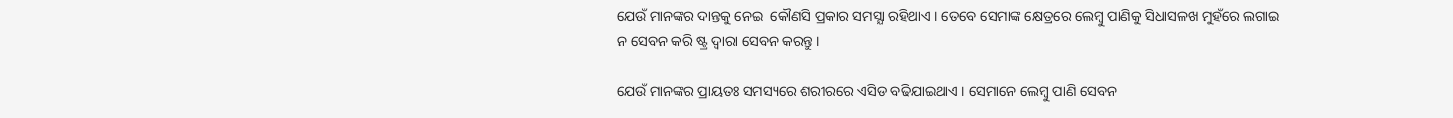ଯେଉଁ ମାନଙ୍କର ଦାନ୍ତକୁ ନେଇ  କୌଣସି ପ୍ରକାର ସମସ୍ଯା ରହିଥାଏ । ତେବେ ସେମାଙ୍କ କ୍ଷେତ୍ରରେ ଲେମ୍ବୁ ପାଣିକୁ ସିଧାସଳଖ ମୁହଁରେ ଲଗାଇ ନ ସେବନ କରି ଷ୍ଟ୍ର ଦ୍ଵାରା ସେବନ କରନ୍ତୁ ।

ଯେଉଁ ମାନଙ୍କର ପ୍ରାୟତଃ ସମସ୍ୟରେ ଶରୀରରେ ଏସିଡ ବଢିଯାଇଥାଏ । ସେମାନେ ଲେମ୍ବୁ ପାଣି ସେବନ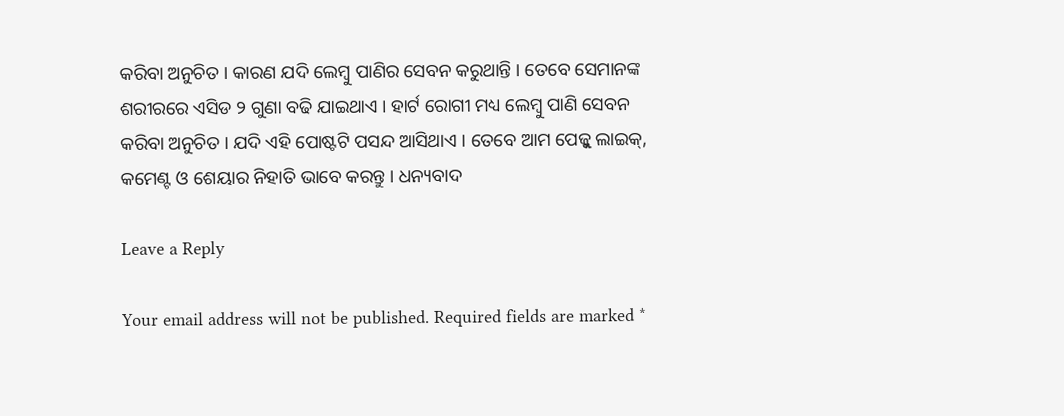କରିବା ଅନୁଚିତ । କାରଣ ଯଦି ଲେମ୍ବୁ ପାଣିର ସେବନ କରୁଥାନ୍ତି । ତେବେ ସେମାନଙ୍କ ଶରୀରରେ ଏସିଡ ୨ ଗୁଣା ବଢି ଯାଇଥାଏ । ହାର୍ଟ ରୋଗୀ ମଧ୍ୟ ଲେମ୍ବୁ ପାଣି ସେବନ କରିବା ଅନୁଚିତ । ଯଦି ଏହି ପୋଷ୍ଟଟି ପସନ୍ଦ ଆସିଥାଏ । ତେବେ ଆମ ପେଜ୍କୁ ଲାଇକ୍, କମେଣ୍ଟ ଓ ଶେୟାର ନିହାତି ଭାବେ କରନ୍ତୁ । ଧନ୍ୟବାଦ

Leave a Reply

Your email address will not be published. Required fields are marked *